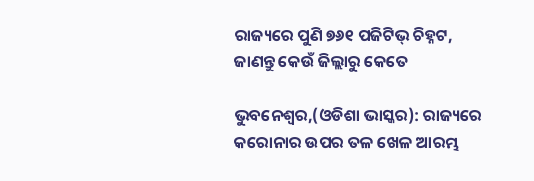ରାଜ୍ୟରେ ପୁଣି ୭୬୧ ପଜିଟିଭ୍ ଚିହ୍ନଟ, ଜାଣନ୍ତୁ କେଉଁ ଜିଲ୍ଲାରୁ କେତେ

ଭୁବନେଶ୍ୱର,(ଓଡିଶା ଭାସ୍କର): ରାଜ୍ୟରେ କରୋନାର ଉପର ତଳ ଖେଳ ଆରମ୍ଭ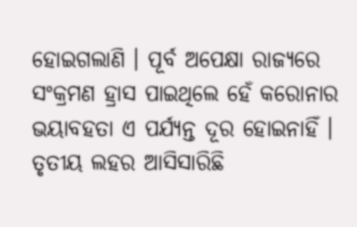ହୋଇଗଲାଣି । ପୂର୍ବ ଅପେକ୍ଷା ରାଜ୍ୟରେ ସଂକ୍ରମଣ ହ୍ରାସ ପାଇଥିଲେ ହେଁ କରୋନାର ଭୟାବହତା ଏ ପର୍ଯ୍ୟନ୍ତ ଦୂର ହୋଇନାହିଁ । ତୃତୀୟ ଲହର ଆସିସାରିଛି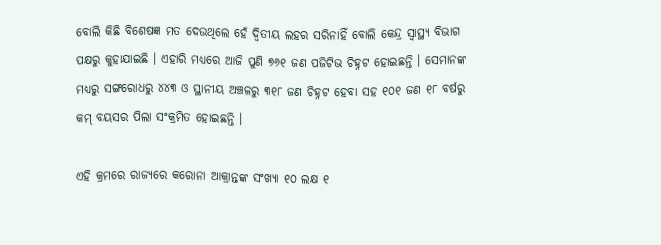ବୋଲି କିଛି ବିଶେଷଜ୍ଞ ମତ ଦେଉଥିଲେ ହେଁ ଦ୍ୱିତୀୟ ଲହର ସରିନାହିଁ ବୋଲି କେନ୍ଦ୍ର ସ୍ୱାସ୍ଥ୍ୟ ବିଭାଗ ପକ୍ଷରୁ କୁହାଯାଇଛି । ଏହାରି ମଧ୍ୟରେ ଆଜି ପୁଣି ୭୬୧ ଜଣ ପଜିଟିଭ ଚିହ୍ନଟ ହୋଇଛନ୍ତି । ସେମାନଙ୍କ ମଧ୍ୟରୁ ସଙ୍ଗରୋଧରୁ ୪୪୩ ଓ ସ୍ଥାନୀୟ ଅଞ୍ଚଳରୁ ୩୧୮ ଜଣ ଚିହ୍ନଟ ହେବା ସହ ୧୦୧ ଜଣ ୧୮ ବର୍ଷରୁ କମ୍ ବୟସର ପିଲା ସଂକ୍ରମିତ ହୋଇଛନ୍ତି ।

ଏହି କ୍ରମରେ ରାଜ୍ୟରେ କରୋନା ଆକ୍ରାନ୍ତଙ୍କ ସଂଖ୍ୟା ୧୦ ଲକ୍ଷ ୧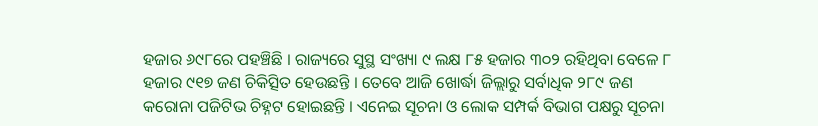ହଜାର ୬୯୮ରେ ପହଞ୍ଚିଛି । ରାଜ୍ୟରେ ସୁସ୍ଥ ସଂଖ୍ୟା ୯ ଲକ୍ଷ ୮୫ ହଜାର ୩୦୨ ରହିଥିବା ବେଳେ ୮ ହଜାର ୯୧୭ ଜଣ ଚିକିତ୍ସିତ ହେଉଛନ୍ତି । ତେବେ ଆଜି ଖୋର୍ଦ୍ଧା ଜିଲ୍ଲାରୁ ସର୍ବାଧିକ ୨୮୯ ଜଣ କରୋନା ପଜିଟିଭ ଚିହ୍ନଟ ହୋଇଛନ୍ତି । ଏନେଇ ସୂଚନା ଓ ଲୋକ ସମ୍ପର୍କ ବିଭାଗ ପକ୍ଷରୁ ସୂଚନା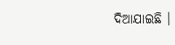ଦିଆଯାଇଛି ।